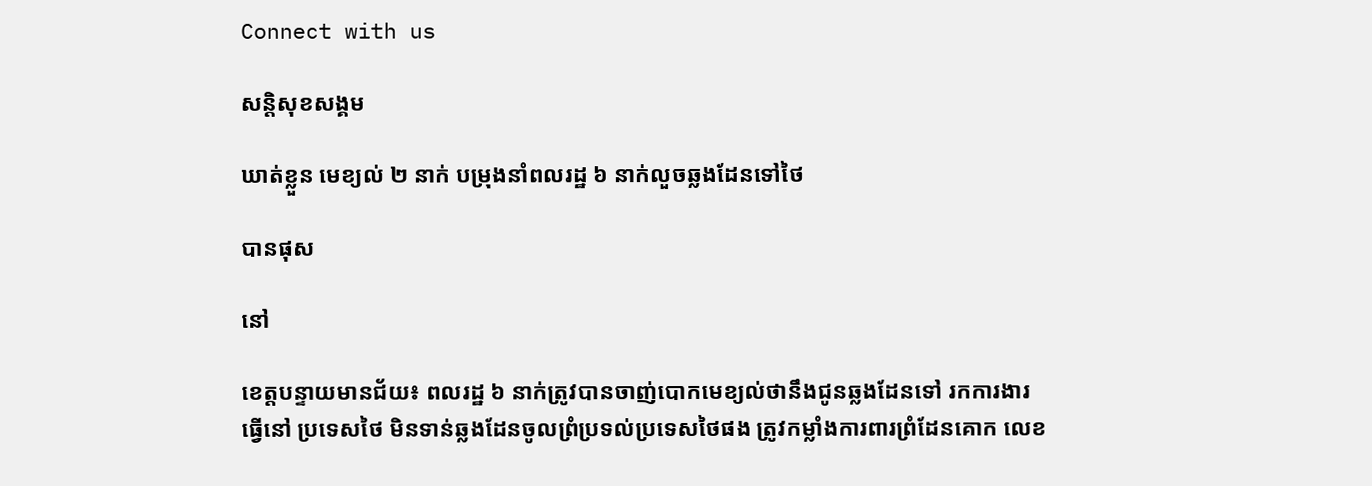Connect with us

សន្តិសុខសង្គម

ឃាត់ខ្លួន មេខ្យល់ ២ នាក់ បម្រុងនាំពលរដ្ឋ ៦ នាក់លួចឆ្លងដែនទៅថៃ

បានផុស

នៅ

ខេត្តបន្ទាយមានជ័យ៖ ពលរដ្ឋ ៦ នាក់ត្រូវបានចាញ់បោកមេខ្យល់ថានឹងជូនឆ្លងដែនទៅ រកការងារ
ធ្វើនៅ ប្រទេសថៃ មិនទាន់ឆ្លងដែនចូលព្រំប្រទល់ប្រទេសថៃផង ត្រូវកម្លាំងការពារព្រំដែនគោក លេខ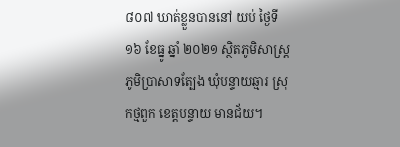៨០៧ ឃាត់ខ្លួនបាននៅ យប់ ថ្ងៃទី១៦ ខែធ្នូ ឆ្នាំ ២០២១ ស្ថិតភូមិសាស្ត្រ ភូមិប្រាសាទត្បែង ឃុំបន្ទាយឆ្មារ ស្រុកថ្មពួក ខេត្តបន្ទាយ មានជ័យ។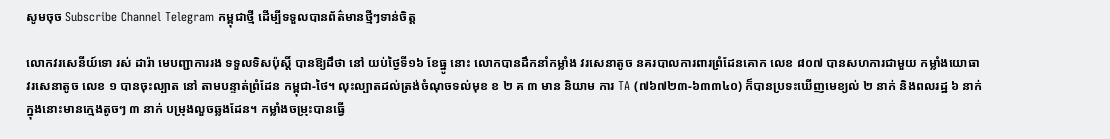សូមចុច Subscribe Channel Telegram កម្ពុជាថ្មី ដើម្បីទទួលបានព័ត៌មានថ្មីៗទាន់ចិត្ត

លោកវរសេនីយ៍ទោ រស់ ដារ៉ា មេបញ្ជាការរង ទទួលទិសប៉ុស្តិ៍ បានឱ្យដឹថា នៅ យប់ថ្ងៃទី១៦ ខែធ្នូ នោះ លោកបានដឹកនាំកម្លាំង វរសេនាតូច នគរបាលការពារព្រំដែនគោក លេខ ៨០៧ បានសហការជាមួយ កម្លាំងយោធា វរសេនាតូច លេខ ១ បានចុះល្បាត នៅ តាមបន្ទាត់ព្រំដែន កម្ពុជា-ថៃ។ លុះល្បាតដល់ត្រង់ចំណុចទល់មុខ ខ ២ គ ៣ មាន និយាម ការ TA (៧៦៧២៣-៦៣៣៤០) ក៏បានប្រទះឃើញមេខ្យល់ ២ នាក់ និងពលរដ្ឋ ៦ នាក់ ក្នុងនោះមានក្មេងតូចៗ ៣ នាក់ បម្រុងលួចឆ្លងដែន។ កម្លាំងចម្រុះបានធ្វើ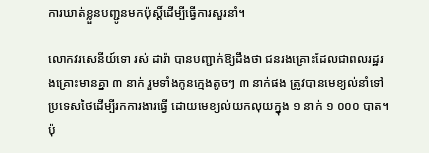ការឃាត់ខ្លួនបញ្ជូនមកប៉ុស្តិ៍ដើម្បីធ្វើការសួរនាំ។

លោកវរសេនីយ៍ទោ រស់ ដារ៉ា បានបញ្ជាក់ឱ្យដឹងថា ជនរងគ្រោះដែលជាពលរដ្ឋរងគ្រោះមានគ្នា ៣ នាក់ រួមទាំងកូនក្មេងតូចៗ ៣ នាក់ផង ត្រូវបានមេខ្យល់នាំទៅ ប្រទេសថៃដើម្បីរកការងារធ្វើ ដោយមេខ្យល់យកលុយក្នុង ១ នាក់ ១ ០០០ បាត។ ប៉ុ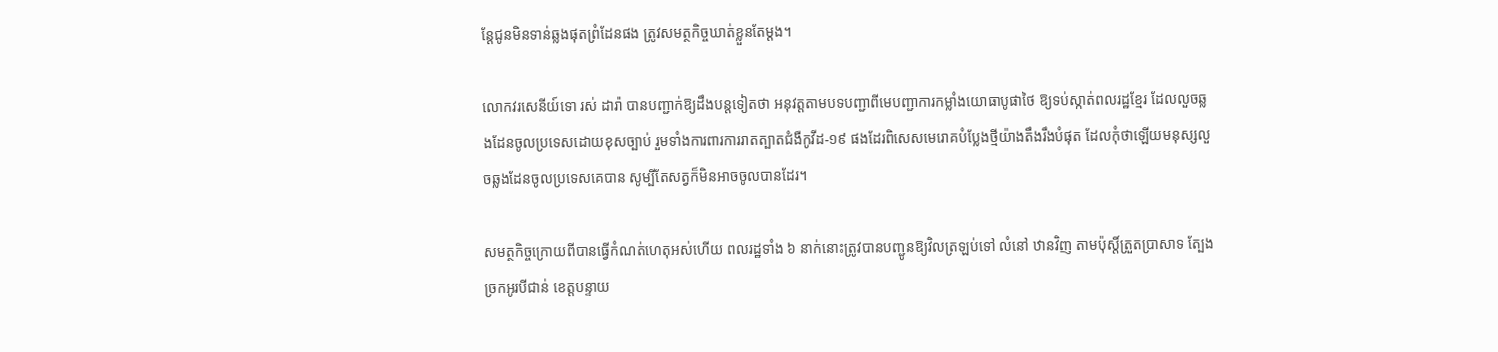ន្តែជូនមិនទាន់ឆ្លងផុតព្រំដែនផង ត្រូវសមត្ថកិច្ចឃាត់ខ្លួនតែម្តង។

លោកវរសេនីយ៍ទោ រស់ ដារ៉ា បានបញ្ជាក់ឱ្យដឹងបន្តទៀតថា អនុវត្តតាមបទបញ្ជាពីមេបញ្ជាការកម្លាំងយោធាបូផាថៃ ឱ្យទប់ស្កាត់ពលរដ្ឋខ្មែរ ដែលលួចឆ្លងដែនចូលប្រទេសដោយខុសច្បាប់ រួមទាំងការពារការរាតត្បាតជំងឺកូវីដ-១៩ ផងដែរពិសេសមេរោគបំប្លែងថ្មីយ៉ាងតឹងរឹងបំផុត ដែលកុំថាឡើយមនុស្សលួចឆ្លងដែនចូលប្រទេសគេបាន សូម្បីតែសត្វក៏មិនអាចចូលបានដែរ។

សមត្ថកិច្ចក្រោយពីបានធ្វើកំណត់ហេតុអស់ហើយ ពលរដ្ឋទាំង ៦ នាក់នោះត្រូវបានបញ្ជូនឱ្យវិលត្រឡប់ទៅ លំនៅ ឋានវិញ តាមប៉ុស្តិ៍ត្រួតប្រាសាទ ត្បែងច្រកអូរបីជាន់ ខេត្តបន្ទាយ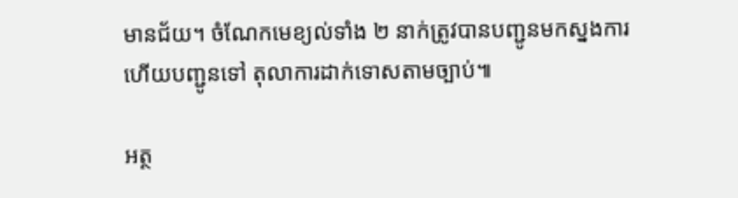មានជ័យ។ ចំណែកមេខ្យល់ទាំង ២ នាក់ត្រូវបានបញ្ជូនមកស្នងការ ហើយបញ្ជូនទៅ តុលាការដាក់ទោសតាមច្បាប់៕

អត្ថ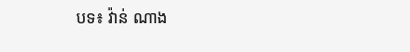បទ៖ វ៉ាន់ ណាង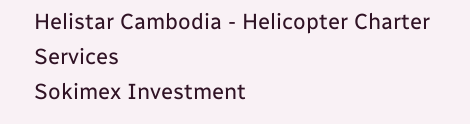Helistar Cambodia - Helicopter Charter Services
Sokimex Investment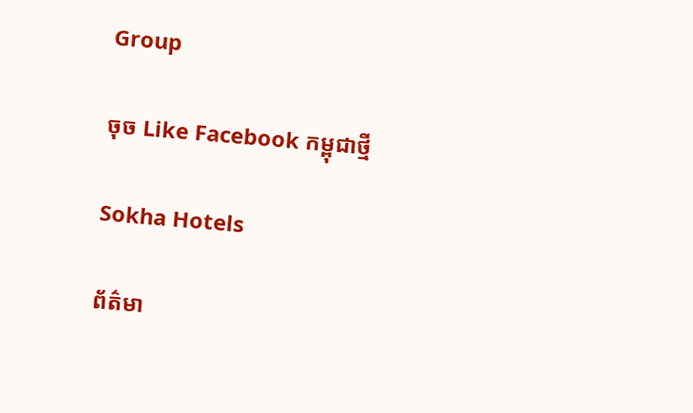Group

ចុច Like Facebook កម្ពុជាថ្មី

Sokha Hotels

ព័ត៌មា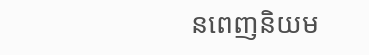នពេញនិយម